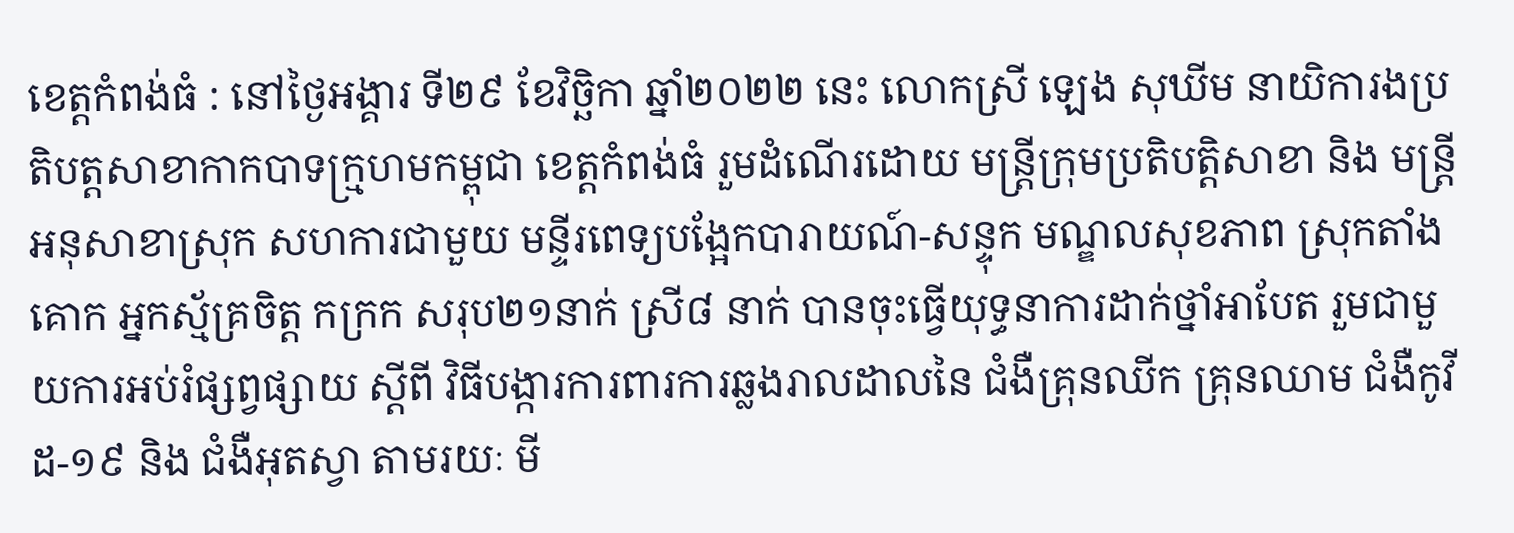ខេត្តកំពង់ធំ : នៅថ្ងៃអង្គារ ទី២៩ ខែវិច្ឆិកា ឆ្នាំ២០២២ នេះ លោកស្រី ឡេង សុឃីម នាយិការងប្រតិបត្តសាខាកាកបាទក្រ្មហមកម្ពុជា ខេត្តកំពង់ធំ រួមដំណើរដោយ មន្ត្រីក្រុមប្រតិបត្តិសាខា និង មន្ត្រីអនុសាខាស្រុក សហការជាមួយ មន្ទីរពេទ្យបង្អែកបារាយណ៍-សន្ទុក មណ្ឌលសុខភាព ស្រុកតាំងគោក អ្នកស្ម័គ្រចិត្ត កក្រក សរុប២១នាក់ ស្រី៨ នាក់ បានចុះធ្វើយុទ្ធនាការដាក់ថ្នាំអាបែត រួមជាមួយការអប់រំផ្សព្វផ្សាយ ស្តីពី វិធីបង្ការការពារការឆ្លងរាលដាលនៃ ជំងឺគ្រុនឈីក គ្រុនឈាម ជំងឺកូវីដ-១៩ និង ជំងឺអុតស្វា តាមរយៈ មី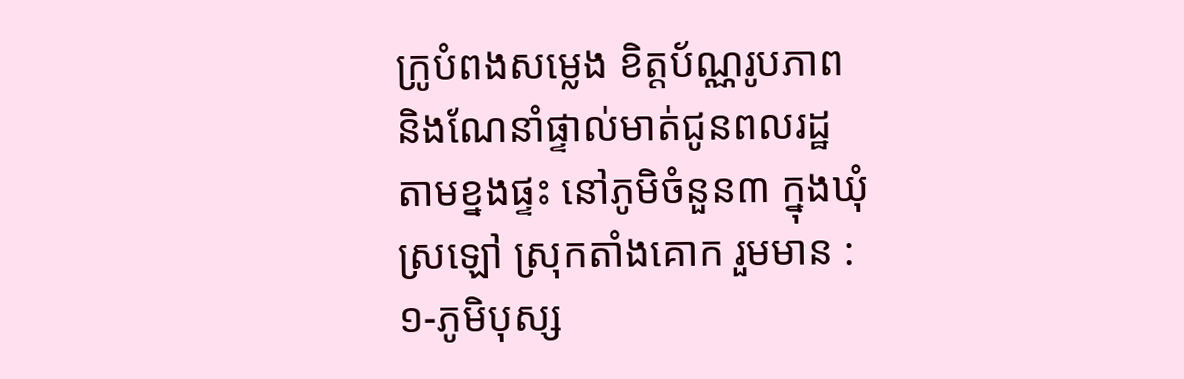ក្រូបំពងសម្លេង ខិត្តប័ណ្ណរូបភាព និងណែនាំផ្ទាល់មាត់ជូនពលរដ្ឋតាមខ្នងផ្ទះ នៅភូមិចំនួន៣ ក្នុងឃុំស្រឡៅ ស្រុកតាំងគោក រួមមាន :
១-ភូមិបុស្ស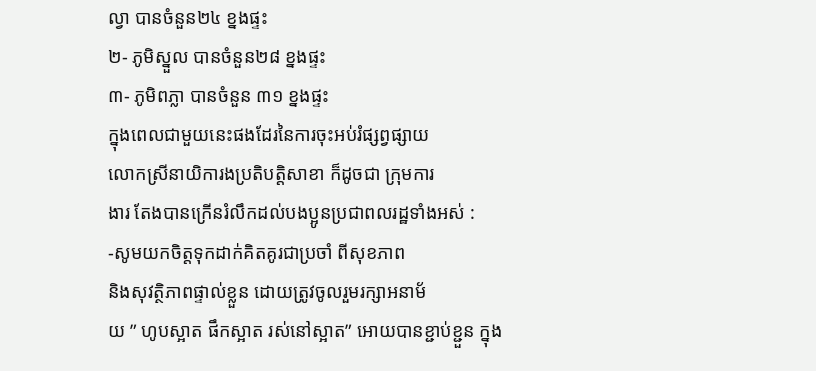ល្វា បានចំនួន២៤ ខ្នងផ្ទះ
២- ភូមិស្នួល បានចំនួន២៨ ខ្នងផ្ទះ
៣- ភូមិពភ្លា បានចំនួន ៣១ ខ្នងផ្ទះ
ក្នុងពេលជាមួយនេះផងដែរនៃការចុះអប់រំផ្សព្វផ្សាយ
លោកស្រីនាយិការងប្រតិបត្តិសាខា ក៏ដូចជា ក្រុមការ
ងារ តែងបានក្រើនរំលឹកដល់បងប្អូនប្រជាពលរដ្ឋទាំងអស់ :
-សូមយកចិត្តទុកដាក់គិតគូរជាប្រចាំ ពីសុខភាព
និងសុវត្ថិភាពផ្ទាល់ខ្លួន ដោយត្រូវចូលរួមរក្សាអនាម័
យ ” ហូបស្អាត ផឹកស្អាត រស់នៅស្អាត” អោយបានខ្ជាប់ខ្ជួន ក្នុង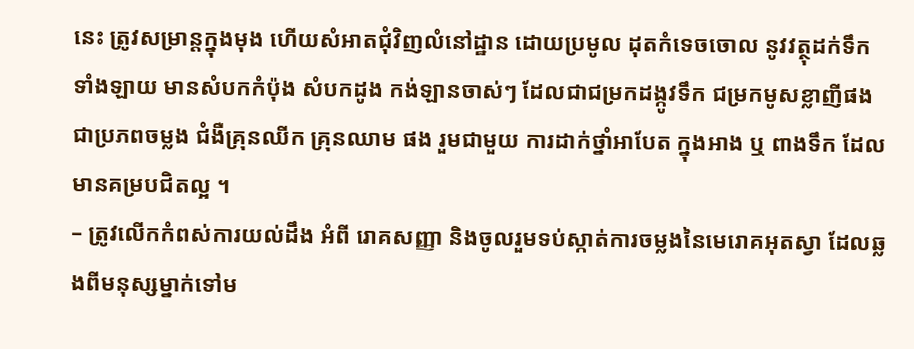នេះ ត្រូវសម្រាន្តក្នុងមុង ហើយសំអាតជុំវិញលំនៅដ្ឋាន ដោយប្រមូល ដុតកំទេចចោល នូវវត្ថុដក់ទឹកទាំងឡាយ មានសំបកកំប៉ុង សំបកដូង កង់ឡានចាស់ៗ ដែលជាជម្រកដង្កូវទឹក ជម្រកមូសខ្លាញីផង ជាប្រភពចម្លង ជំងឺគ្រុនឈីក គ្រុនឈាម ផង រួមជាមួយ ការដាក់ថ្នាំអាបែត ក្នុងអាង ឬ ពាងទឹក ដែលមានគម្របជិតល្អ ។
– ត្រូវលើកកំពស់ការយល់ដឹង អំពី រោគសញ្ញា និងចូលរួមទប់ស្កាត់ការចម្លងនៃមេរោគអុតស្វា ដែលឆ្លងពីមនុស្សម្នាក់ទៅម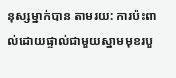នុស្សម្នាក់បាន តាមរយ: ការប៉ះពាល់ដោយផ្ទាល់ជាមួយស្នាមមុខរបួ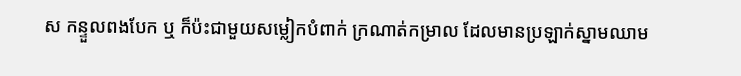ស កន្ទួលពងបែក ឬ ក៏ប៉ះជាមួយសម្លៀកបំពាក់ ក្រណាត់កម្រាល ដែលមានប្រឡាក់ស្នាមឈាម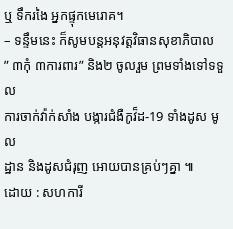ឬ ទឹករងៃ អ្នកផ្ទុកមេរោគ។
– ទន្ទឹមនេះ ក៏សូមបន្តអនុវត្តវិធានសុខាភិបាល
” ៣កុំ ៣ការពារ” និង២ ចូលរួម ព្រមទាំងទៅទទួល
ការចាក់វ៉ាក់សាំង បង្ការជំងឺកូវ៏ដ-19 ទាំងដូស មូល
ដ្ឋាន និងដូសជំរុញ អោយបានគ្រប់ៗគ្នា ៕
ដោយ : សហការី